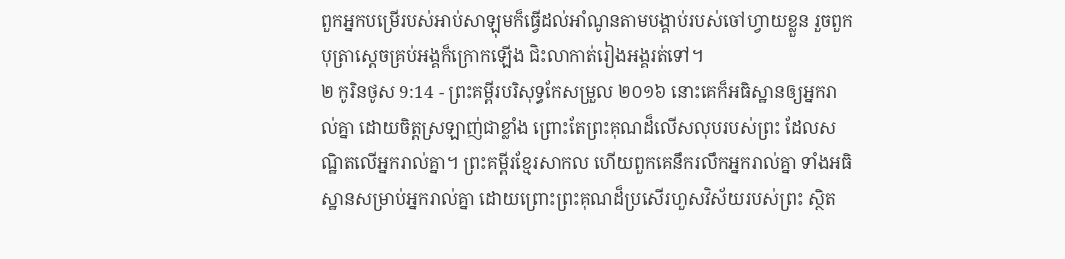ពួកអ្នកបម្រើរបស់អាប់សាឡុមក៏ធ្វើដល់អាំណូនតាមបង្គាប់របស់ចៅហ្វាយខ្លួន រួចពួកបុត្រាស្តេចគ្រប់អង្គក៏ក្រោកឡើង ជិះលាកាត់រៀងអង្គរត់ទៅ។
២ កូរិនថូស 9:14 - ព្រះគម្ពីរបរិសុទ្ធកែសម្រួល ២០១៦ នោះគេក៏អធិស្ឋានឲ្យអ្នករាល់គ្នា ដោយចិត្តស្រឡាញ់ជាខ្លាំង ព្រោះតែព្រះគុណដ៏លើសលុបរបស់ព្រះ ដែលសណ្ឋិតលើអ្នករាល់គ្នា។ ព្រះគម្ពីរខ្មែរសាកល ហើយពួកគេនឹករលឹកអ្នករាល់គ្នា ទាំងអធិស្ឋានសម្រាប់អ្នករាល់គ្នា ដោយព្រោះព្រះគុណដ៏ប្រសើរហួសវិស័យរបស់ព្រះ ស្ថិត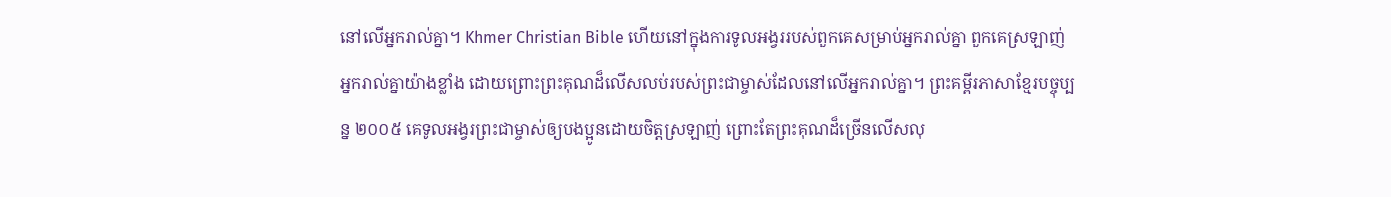នៅលើអ្នករាល់គ្នា។ Khmer Christian Bible ហើយនៅក្នុងការទូលអង្វររបស់ពួកគេសម្រាប់អ្នករាល់គ្នា ពួកគេស្រឡាញ់អ្នករាល់គ្នាយ៉ាងខ្លាំង ដោយព្រោះព្រះគុណដ៏លើសលប់របស់ព្រះជាម្ចាស់ដែលនៅលើអ្នករាល់គ្នា។ ព្រះគម្ពីរភាសាខ្មែរបច្ចុប្បន្ន ២០០៥ គេទូលអង្វរព្រះជាម្ចាស់ឲ្យបងប្អូនដោយចិត្តស្រឡាញ់ ព្រោះតែព្រះគុណដ៏ច្រើនលើសលុ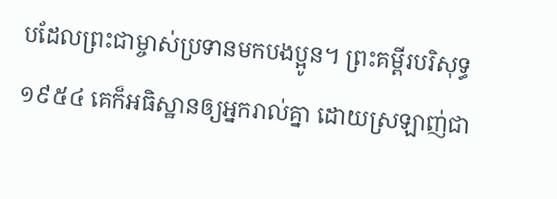បដែលព្រះជាម្ចាស់ប្រទានមកបងប្អូន។ ព្រះគម្ពីរបរិសុទ្ធ ១៩៥៤ គេក៏អធិស្ឋានឲ្យអ្នករាល់គ្នា ដោយស្រឡាញ់ជា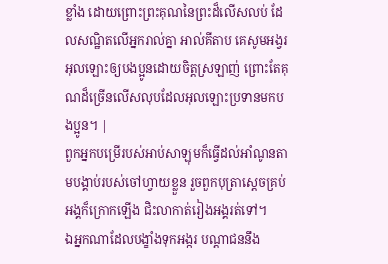ខ្លាំង ដោយព្រោះព្រះគុណនៃព្រះដ៏លើសលប់ ដែលសណ្ឋិតលើអ្នករាល់គ្នា អាល់គីតាប គេសូមអង្វរអុលឡោះឲ្យបងប្អូនដោយចិត្ដស្រឡាញ់ ព្រោះតែគុណដ៏ច្រើនលើសលុបដែលអុលឡោះប្រទានមកបងប្អូន។ |
ពួកអ្នកបម្រើរបស់អាប់សាឡុមក៏ធ្វើដល់អាំណូនតាមបង្គាប់របស់ចៅហ្វាយខ្លួន រួចពួកបុត្រាស្តេចគ្រប់អង្គក៏ក្រោកឡើង ជិះលាកាត់រៀងអង្គរត់ទៅ។
ឯអ្នកណាដែលបង្ខាំងទុកអង្ករ បណ្ដាជននឹង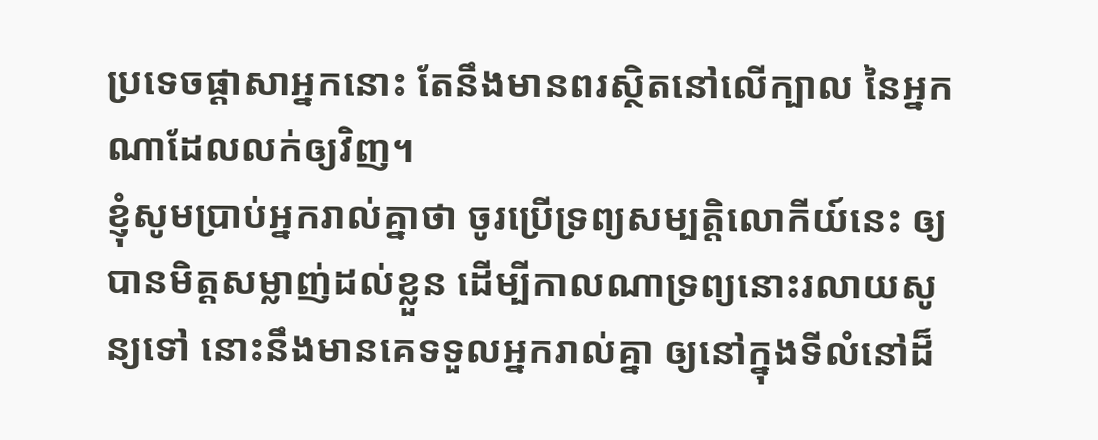ប្រទេចផ្ដាសាអ្នកនោះ តែនឹងមានពរស្ថិតនៅលើក្បាល នៃអ្នកណាដែលលក់ឲ្យវិញ។
ខ្ញុំសូមប្រាប់អ្នករាល់គ្នាថា ចូរប្រើទ្រព្យសម្បត្តិលោកីយ៍នេះ ឲ្យបានមិត្តសម្លាញ់ដល់ខ្លួន ដើម្បីកាលណាទ្រព្យនោះរលាយសូន្យទៅ នោះនឹងមានគេទទួលអ្នករាល់គ្នា ឲ្យនៅក្នុងទីលំនៅដ៏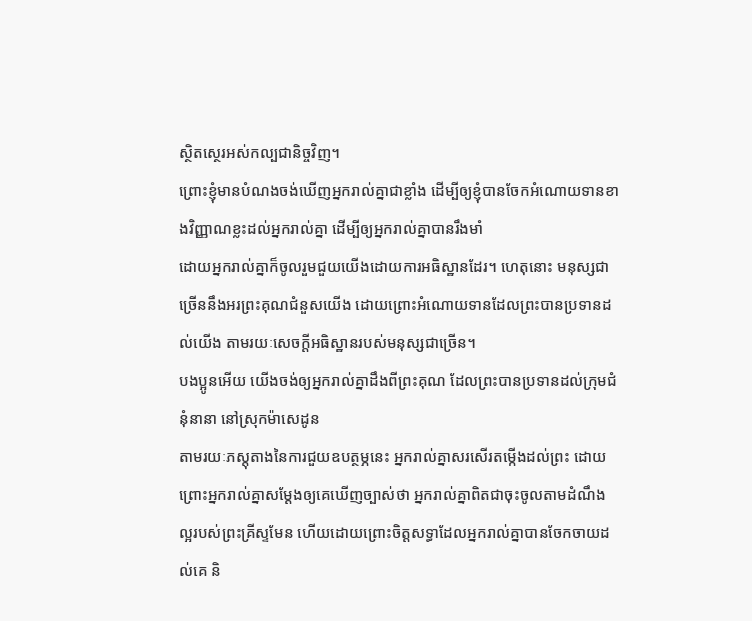ស្ថិតស្ថេរអស់កល្បជានិច្ចវិញ។
ព្រោះខ្ញុំមានបំណងចង់ឃើញអ្នករាល់គ្នាជាខ្លាំង ដើម្បីឲ្យខ្ញុំបានចែកអំណោយទានខាងវិញ្ញាណខ្លះដល់អ្នករាល់គ្នា ដើម្បីឲ្យអ្នករាល់គ្នាបានរឹងមាំ
ដោយអ្នករាល់គ្នាក៏ចូលរួមជួយយើងដោយការអធិស្ឋានដែរ។ ហេតុនោះ មនុស្សជាច្រើននឹងអរព្រះគុណជំនួសយើង ដោយព្រោះអំណោយទានដែលព្រះបានប្រទានដល់យើង តាមរយៈសេចក្ដីអធិស្ឋានរបស់មនុស្សជាច្រើន។
បងប្អូនអើយ យើងចង់ឲ្យអ្នករាល់គ្នាដឹងពីព្រះគុណ ដែលព្រះបានប្រទានដល់ក្រុមជំនុំនានា នៅស្រុកម៉ាសេដូន
តាមរយៈភស្តុតាងនៃការជួយឧបត្ថម្ភនេះ អ្នករាល់គ្នាសរសើរតម្កើងដល់ព្រះ ដោយព្រោះអ្នករាល់គ្នាសម្ដែងឲ្យគេឃើញច្បាស់ថា អ្នករាល់គ្នាពិតជាចុះចូលតាមដំណឹងល្អរបស់ព្រះគ្រីស្ទមែន ហើយដោយព្រោះចិត្តសទ្ធាដែលអ្នករាល់គ្នាបានចែកចាយដល់គេ និ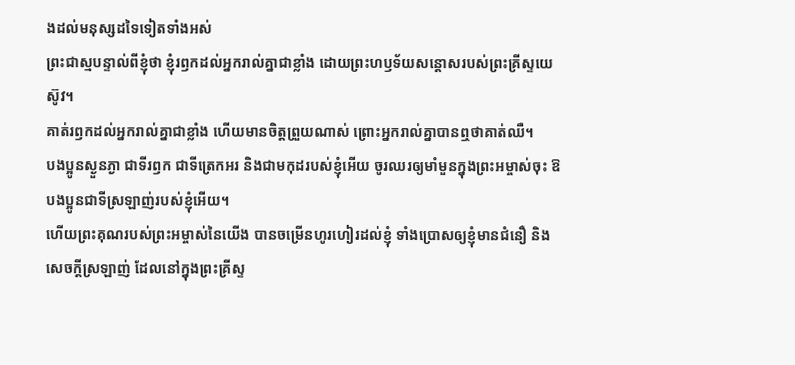ងដល់មនុស្សដទៃទៀតទាំងអស់
ព្រះជាស្មបន្ទាល់ពីខ្ញុំថា ខ្ញុំរឭកដល់អ្នករាល់គ្នាជាខ្លាំង ដោយព្រះហឫទ័យសន្តោសរបស់ព្រះគ្រីស្ទយេស៊ូវ។
គាត់រឭកដល់អ្នករាល់គ្នាជាខ្លាំង ហើយមានចិត្តព្រួយណាស់ ព្រោះអ្នករាល់គ្នាបានឮថាគាត់ឈឺ។
បងប្អូនស្ងួនភ្ងា ជាទីរឭក ជាទីត្រេកអរ និងជាមកុដរបស់ខ្ញុំអើយ ចូរឈរឲ្យមាំមួនក្នុងព្រះអម្ចាស់ចុះ ឱបងប្អូនជាទីស្រឡាញ់របស់ខ្ញុំអើយ។
ហើយព្រះគុណរបស់ព្រះអម្ចាស់នៃយើង បានចម្រើនហូរហៀរដល់ខ្ញុំ ទាំងប្រោសឲ្យខ្ញុំមានជំនឿ និងសេចក្ដីស្រឡាញ់ ដែលនៅក្នុងព្រះគ្រីស្ទ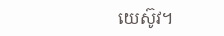យេស៊ូវ។